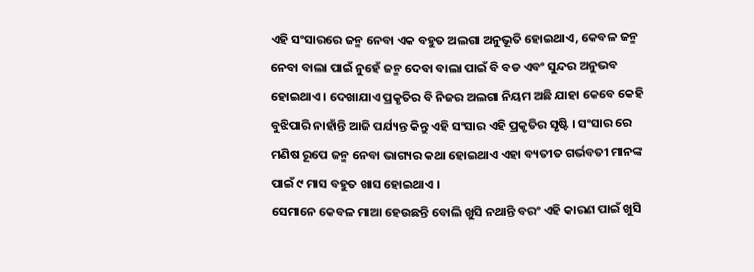ଏହି ସଂସାରରେ ଜନ୍ମ ନେବା ଏକ ବହୁତ ଅଲଗା ଅନୁଭୂତି ହୋଇଥାଏ, କେବଳ ଜନ୍ମ ନେବା ବାଲା ପାଇଁ ନୁହେଁ ଜନ୍ମ ଦେବା ବାଲା ପାଇଁ ବି ବଡ ଏବଂ ସୁନ୍ଦର ଅନୁଭବ ହୋଇଥାଏ । ଦେଖାଯାଏ ପ୍ରକୃତିର ବି ନିଜର ଅଲଗା ନିୟମ ଅଛି ଯାହା କେବେ କେହି ବୁଝିପାରି ନାହାଁନ୍ତି ଆଜି ପର୍ଯ୍ୟନ୍ତ କିନ୍ତୁ ଏହି ସଂସାର ଏହି ପ୍ରକୃତିର ସୃଷ୍ଟି । ସଂସାର ରେ ମଣିଷ ରୂପେ ଜନ୍ମ ନେବା ଭାଗ୍ୟର କଥା ହୋଇଥାଏ ଏହା ବ୍ୟତୀତ ଗର୍ଭବତୀ ମାନଙ୍କ ପାଇଁ ୯ ମାସ ବହୁତ ଖାସ ହୋଇଥାଏ ।
ସେମାନେ କେବଳ ମାଆ ହେଉଛନ୍ତି ବୋଲି ଖୁସି ନଥାନ୍ତି ବରଂ ଏହି କାରଣ ପାଇଁ ଖୁସି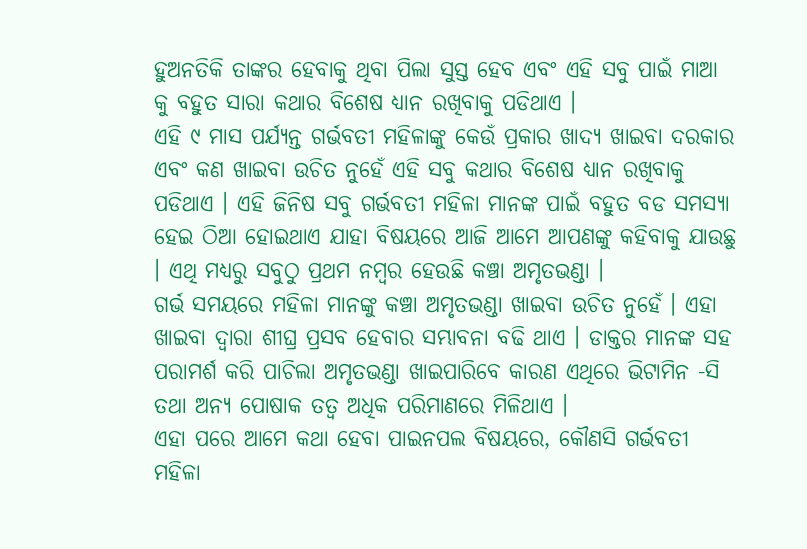ହୁଅନତିକି ତାଙ୍କର ହେବାକୁ ଥିବା ପିଲା ସୁସ୍ତ ହେବ ଏବଂ ଏହି ସବୁ ପାଇଁ ମାଆ କୁ ବହୁତ ସାରା କଥାର ବିଶେଷ ଧ୍ୟାନ ରଖିବାକୁ ପଡିଥାଏ ।
ଏହି ୯ ମାସ ପର୍ଯ୍ୟନ୍ତ ଗର୍ଭବତୀ ମହିଳାଙ୍କୁ କେଉଁ ପ୍ରକାର ଖାଦ୍ୟ ଖାଇବା ଦରକାର ଏବଂ କଣ ଖାଇବା ଉଚିତ ନୁହେଁ ଏହି ସବୁ କଥାର ବିଶେଷ ଧ୍ୟାନ ରଖିବାକୁ ପଡିଥାଏ । ଏହି ଜିନିଷ ସବୁ ଗର୍ଭବତୀ ମହିଳା ମାନଙ୍କ ପାଇଁ ବହୁତ ବଡ ସମସ୍ଯା ହେଇ ଠିଆ ହୋଇଥାଏ ଯାହା ବିଷୟରେ ଆଜି ଆମେ ଆପଣଙ୍କୁ କହିବାକୁ ଯାଉଛୁ । ଏଥି ମଧ୍ୟରୁ ସବୁଠୁ ପ୍ରଥମ ନମ୍ବର ହେଉଛି କଞ୍ଚା ଅମୃତଭଣ୍ଡା ।
ଗର୍ଭ ସମୟରେ ମହିଳା ମାନଙ୍କୁ କଞ୍ଚା ଅମୃତଭଣ୍ଡା ଖାଇବା ଉଚିତ ନୁହେଁ । ଏହା ଖାଇବା ଦ୍ଵାରା ଶୀଘ୍ର ପ୍ରସବ ହେବାର ସମ୍ଭାବନା ବଢି ଥାଏ । ଡାକ୍ତର ମାନଙ୍କ ସହ ପରାମର୍ଶ କରି ପାଚିଲା ଅମୃତଭଣ୍ଡା ଖାଇପାରିବେ କାରଣ ଏଥିରେ ଭିଟାମିନ -ସି ତଥା ଅନ୍ୟ ପୋଷାକ ତତ୍ଵ ଅଧିକ ପରିମାଣରେ ମିଳିଥାଏ ।
ଏହା ପରେ ଆମେ କଥା ହେବା ପାଇନପଲ ବିଷୟରେ, କୌଣସି ଗର୍ଭବତୀ ମହିଳା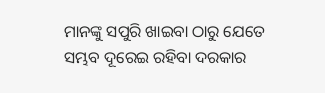ମାନଙ୍କୁ ସପୁରି ଖାଇବା ଠାରୁ ଯେତେ ସମ୍ଭବ ଦୂରେଇ ରହିବା ଦରକାର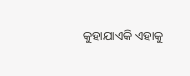କୁହାଯାଏକି ଏହାକୁ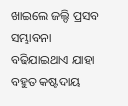ଖାଇଲେ ଜଲ୍ଦି ପ୍ରସବ ସମ୍ଭାବନା ବଢିଯାଇଥାଏ ଯାହା ବହୁତ କଷ୍ଟଦାୟ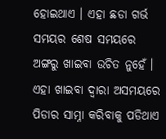ହୋଇଥାଏ । ଏହା ଛଡା ଗର୍ଭ ସମୟର ଶେଷ ସମୟରେ ଅଙ୍ଗରୁ ଖାଇବା ଉଚିତ ନୁହେଁ । ଏହା ଖାଇବା ଦ୍ଵାରା ଅସମୟରେ ପିଡାର ସାମ୍ନା କରିବାକୁ ପଡିଥାଏ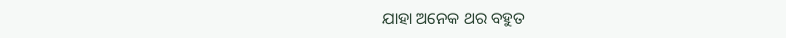ଯାହା ଅନେକ ଥର ବହୁତ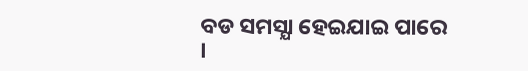ବଡ ସମସ୍ଯା ହେଇଯାଇ ପାରେ ।